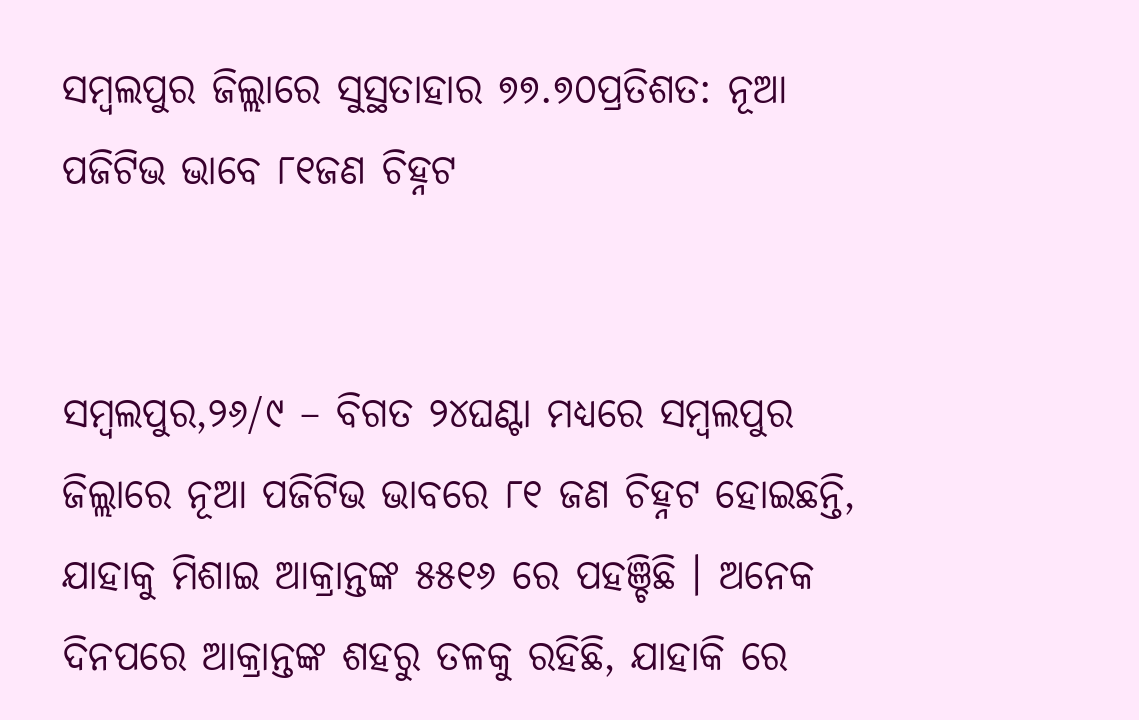ସମ୍ବଲପୁର ଜିଲ୍ଲାରେ ସୁସ୍ଥତାହାର ୭୭.୭୦ପ୍ରତିଶତ: ନୂଆ ପଜିଟିଭ ଭାବେ ୮୧ଜଣ ଚିହ୍ନଟ


ସମ୍ବଲପୁର,୨୬/୯ – ବିଗତ ୨୪ଘଣ୍ଟା ମଧ୍ୟରେ ସମ୍ବଲପୁର ଜିଲ୍ଲାରେ ନୂଆ ପଜିଟିଭ ଭାବରେ ୮୧ ଜଣ ଚିହ୍ନଟ ହୋଇଛନ୍ତି, ଯାହାକୁ ମିଶାଇ ଆକ୍ରାନ୍ତଙ୍କ ୫୫୧୬ ରେ ପହଞ୍ଚିଛି । ଅନେକ ଦିନପରେ ଆକ୍ରାନ୍ତଙ୍କ ଶହରୁ ତଳକୁ ରହିଛି, ଯାହାକି ରେ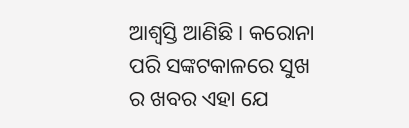ଆଶ୍ବସ୍ତି ଆଣିଛି । କରୋନା ପରି ସଙ୍କଟକାଳରେ ସୁଖ ର ଖବର ଏହା ଯେ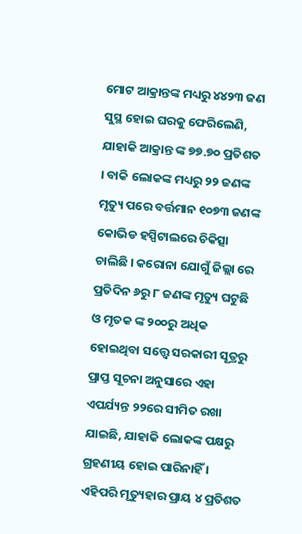ମୋଟ ଆକ୍ରାନ୍ତଙ୍କ ମଧ୍ୟରୁ ୪୪୨୩ ଜଣ ସୁସ୍ଥ ହୋଇ ଘରକୁ ଫେରିଲେଣି, ଯାହାକି ଆକ୍ରାନ୍ତ ଙ୍କ ୭୭.୭୦ ପ୍ରତିଶତ । ବାକି ଲୋକଙ୍କ ମଧ୍ୟରୁ ୨୨ ଜଣଙ୍କ ମୃତ୍ୟୁ ପରେ ବର୍ତ୍ତମାନ ୧୦୭୩ ଜଣଙ୍କ କୋଭିଡ ହସ୍ପିଟାଲରେ ଚିକିତ୍ସା ଚାଲିଛି । କରୋନା ଯୋଗୁଁ ଜିଲ୍ଲା ରେ ପ୍ରତିଦିନ ୬ରୁ ୮ ଜଣଙ୍କ ମୃତ୍ୟୁ ଘଟୁଛି ଓ ମୃତକ ଙ୍କ ୨୦୦ରୁ ଅଧିକ ହୋଇଥିବା ସତ୍ତ୍ୱେ ସରକାରୀ ସୂତ୍ରରୁ ପ୍ରାପ୍ତ ସୂଚନା ଅନୁସାରେ ଏହା ଏପର୍ଯ୍ୟନ୍ତ ୨୨ରେ ସୀମିତ ରଖା ଯାଇଛି, ଯାହାକି ଲୋକଙ୍କ ପକ୍ଷରୁ ଗ୍ରହଣୀୟ ହୋଇ ପାରିନାହିଁ । ଏହିପରି ମୃତ୍ୟୁହାର ପ୍ରାୟ ୪ ପ୍ରତିଶତ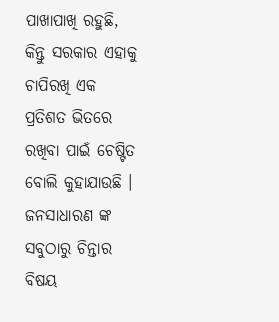ପାଖାପାଖି ରହୁଛି, କିନ୍ତୁ ସରକାର ଏହାକୁ ଚାପିରଖି ଏକ ପ୍ରତିଶତ ଭିତରେ ରଖିବା ପାଇଁ ଚେଷ୍ଟିତ ବୋଲି କୁହାଯାଉଛି । ଜନସାଧାରଣ ଙ୍କ ସବୁଠାରୁ ଚିନ୍ତାର ବିଷୟ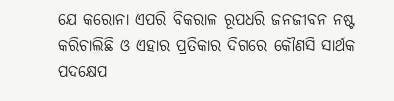ଯେ କରୋନା ଏପରି ବିକରାଳ ରୂପଧରି ଜନଜୀବନ ନଷ୍ଟ କରିଚାଲିଛି ଓ ଏହାର ପ୍ରତିକାର ଦିଗରେ କୌଣସି ସାର୍ଥକ ପଦକ୍ଷେପ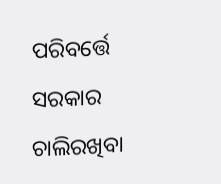ପରିବର୍ତ୍ତେ ସରକାର ଚାଲିରଖିବା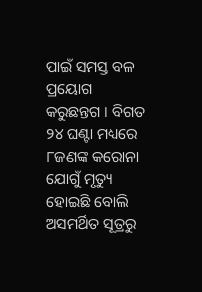ପାଇଁ ସମସ୍ତ ବଳ ପ୍ରୟୋଗ କରୁଛନ୍ତଗ । ବିଗତ ୨୪ ଘଣ୍ଟା ମଧ୍ୟରେ ୮ଜଣଙ୍କ କରୋନା ଯୋଗୁଁ ମୃତ୍ୟୁ ହୋଇଛି ବୋଲି ଅସମର୍ଥିତ ସୂତ୍ରରୁ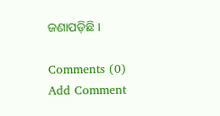ଜଣାପଡ଼ିଛି ।

Comments (0)
Add Comment